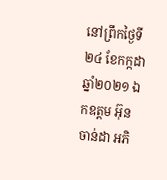នៅព្រឹកថ្ងៃទី២៤ ខែកក្កដា ឆ្នាំ២០២១ ឯកឧត្តម អ៊ុន ចាន់ដា អភិ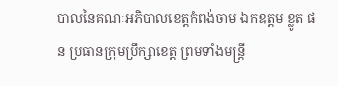បាលនៃគណៈអភិបាលខេត្តកំពង់ចាម ឯកឧត្តម ខ្លូត ផន ប្រធានក្រុមប្រឹក្សាខេត្ត ព្រមទាំងមន្ត្រី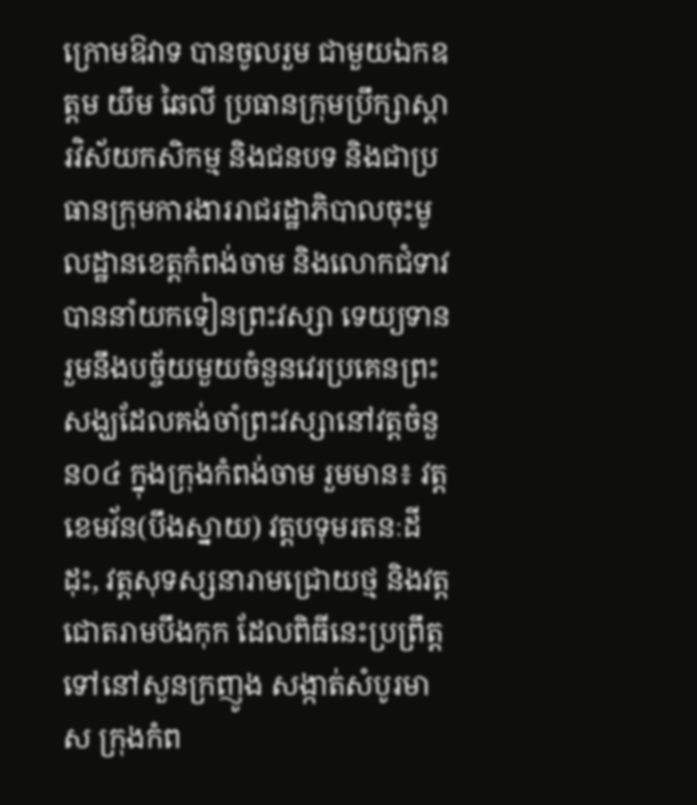ក្រោមឱវាទ បានចូលរួម ជាមួយឯកឧត្តម យឹម ឆៃលី ប្រធានក្រុមប្រឹក្សាស្ដារវិស័យកសិកម្ម និងជនបទ និងជាប្រធានក្រុមការងាររាជរដ្ឋាភិបាលចុះមូលដ្ឋានខេត្តកំពង់ចាម និងលោកជំទាវ បាននាំយកទៀនព្រះវស្សា ទេយ្យទាន រួមនឹងបច្ច័យមួយចំនួនវេរប្រគេនព្រះសង្ឃដែលគង់ចាំព្រះវស្សានៅវត្តចំនួន០៤ ក្នុងក្រុងកំពង់ចាម រួមមាន៖ វត្តខេមវ័ន(បឹងស្នាយ) វត្តបទុមរតនៈដីដុះ, វត្តសុទស្សនារាមជ្រោយថ្ម និងវត្តជោតរាមបឹងកុក ដែលពិធីនេះប្រព្រឹត្តទៅនៅសួនក្រញូង សង្កាត់សំបូរមាស ក្រុងកំព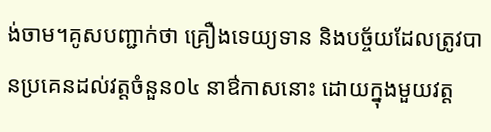ង់ចាម។គូសបញ្ជាក់ថា គ្រឿងទេយ្យទាន និងបច្ច័យដែលត្រូវបានប្រគេនដល់វត្តចំនួន០៤ នាឳកាសនោះ ដោយក្នុងមួយវត្ត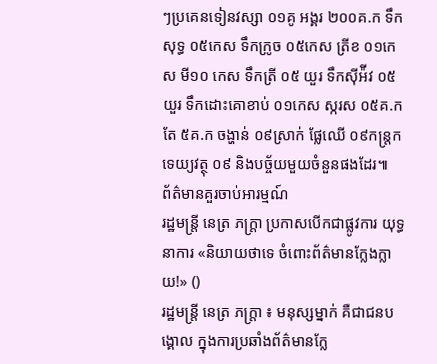ៗប្រគេនទៀនវស្សា ០១គូ អង្គរ ២០០គ.ក ទឹកសុទ្ធ ០៥កេស ទឹកក្រូច ០៥កេស ត្រីខ ០១កេស មី១០ កេស ទឹកត្រី ០៥ យួរ ទឹកស៊ីអ៉ីវ ០៥យួរ ទឹកដោះគោខាប់ ០១កេស ស្ករស ០៥គ.ក តែ ៥គ.ក ចង្ហាន់ ០៩ស្រាក់ ផ្លែឈើ ០៩កន្ត្រក ទេយ្យវត្ថុ ០៩ និងបច្ច័យមួយចំនួនផងដែរ៕
ព័ត៌មានគួរចាប់អារម្មណ៍
រដ្ឋមន្ត្រី នេត្រ ភក្ត្រា ប្រកាសបើកជាផ្លូវការ យុទ្ធនាការ «និយាយថាទេ ចំពោះព័ត៌មានក្លែងក្លាយ!» ()
រដ្ឋមន្ត្រី នេត្រ ភក្ត្រា ៖ មនុស្សម្នាក់ គឺជាជនបង្គោល ក្នុងការប្រឆាំងព័ត៌មានក្លែ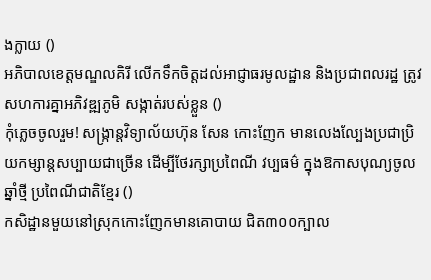ងក្លាយ ()
អភិបាលខេត្តមណ្ឌលគិរី លើកទឹកចិត្តដល់អាជ្ញាធរមូលដ្ឋាន និងប្រជាពលរដ្ឋ ត្រូវសហការគ្នាអភិវឌ្ឍភូមិ សង្កាត់របស់ខ្លួន ()
កុំភ្លេចចូលរួម! សង្ក្រាន្តវិទ្យាល័យហ៊ុន សែន កោះញែក មានលេងល្បែងប្រជាប្រិយកម្សាន្តសប្បាយជាច្រើន ដើម្បីថែរក្សាប្រពៃណី វប្បធម៌ ក្នុងឱកាសបុណ្យចូលឆ្នាំថ្មី ប្រពៃណីជាតិខ្មែរ ()
កសិដ្ឋានមួយនៅស្រុកកោះញែកមានគោបាយ ជិត៣០០ក្បាល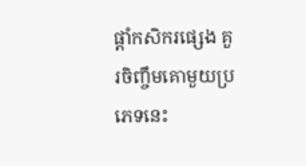ផ្ដាំកសិករផ្សេង គួរចិញ្ចឹមគោមួយប្រភេទនេះ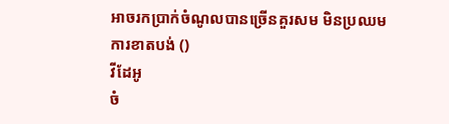អាចរកប្រាក់ចំណូលបានច្រើនគួរសម មិនប្រឈមការខាតបង់ ()
វីដែអូ
ចំ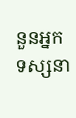នួនអ្នកទស្សនា